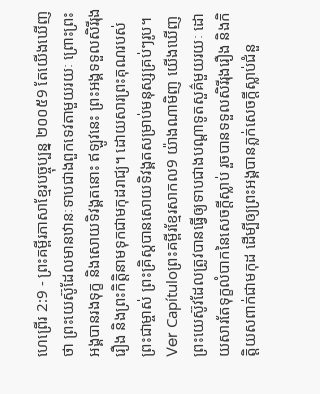ហេព្រើរ 2:9 - ព្រះគម្ពីរភាសាខ្មែរបច្ចុប្បន្ន ២០០៥9 តែយើងឃើញថា ព្រះយេស៊ូដែលមានឋានៈទាបជាងពួកទេវតាមួយរយៈ ព្រោះព្រះអង្គបានរងទុក្ខ និងសោយទិវង្គតនោះ ឥឡូវនេះ ព្រះអង្គទទួលសិរីរុងរឿង និងព្រះកិត្តិនាមទុកជាមកុដរាជ្យ។ ដោយសារព្រះគុណរបស់ព្រះជាម្ចាស់ ព្រះគ្រិស្តបានសោយទិវង្គតសម្រាប់មនុស្សគ្រប់ៗរូប។ Ver Capítuloព្រះគម្ពីរខ្មែរសាកល9 យ៉ាងណាមិញ យើងឃើញព្រះយេស៊ូវដែលត្រូវបានធ្វើឲ្យទាបជាងបណ្ដាទូតសួគ៌មួយរយៈ ដោយសារតែទុក្ខលំបាកនៃសេចក្ដីស្លាប់ រួចបានទទួលសិរីរុងរឿង និងកិត្តិយសពាក់ជាមកុដ ដើម្បីឲ្យព្រះអង្គបានភ្លក់សេចក្ដីស្លាប់ជំនួ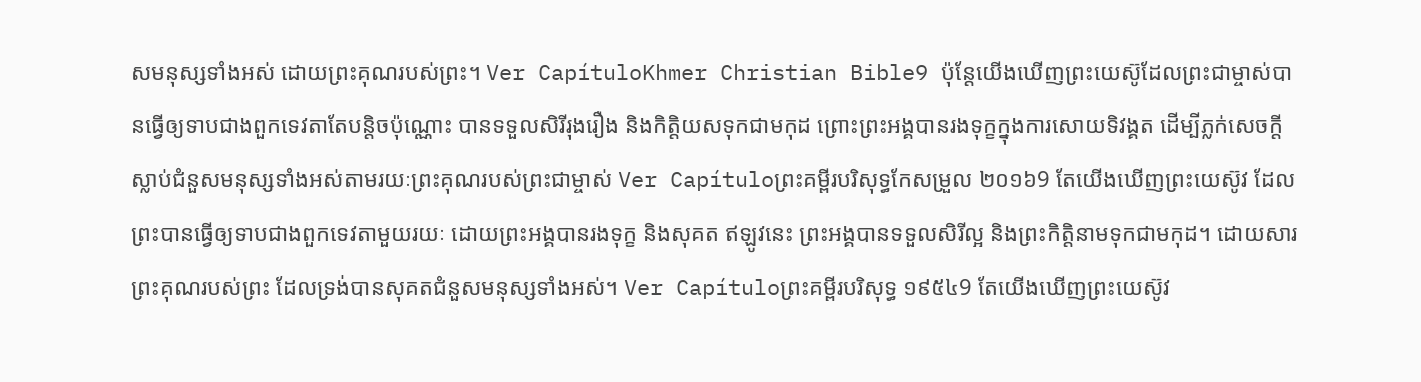សមនុស្សទាំងអស់ ដោយព្រះគុណរបស់ព្រះ។ Ver CapítuloKhmer Christian Bible9 ប៉ុន្ដែយើងឃើញព្រះយេស៊ូដែលព្រះជាម្ចាស់បានធ្វើឲ្យទាបជាងពួកទេវតាតែបន្ដិចប៉ុណ្ណោះ បានទទួលសិរីរុងរឿង និងកិត្តិយសទុកជាមកុដ ព្រោះព្រះអង្គបានរងទុក្ខក្នុងការសោយទិវង្គត ដើម្បីភ្លក់សេចក្ដីស្លាប់ជំនួសមនុស្សទាំងអស់តាមរយៈព្រះគុណរបស់ព្រះជាម្ចាស់ Ver Capítuloព្រះគម្ពីរបរិសុទ្ធកែសម្រួល ២០១៦9 តែយើងឃើញព្រះយេស៊ូវ ដែលព្រះបានធ្វើឲ្យទាបជាងពួកទេវតាមួយរយៈ ដោយព្រះអង្គបានរងទុក្ខ និងសុគត ឥឡូវនេះ ព្រះអង្គបានទទួលសិរីល្អ និងព្រះកិត្តិនាមទុកជាមកុដ។ ដោយសារព្រះគុណរបស់ព្រះ ដែលទ្រង់បានសុគតជំនួសមនុស្សទាំងអស់។ Ver Capítuloព្រះគម្ពីរបរិសុទ្ធ ១៩៥៤9 តែយើងឃើញព្រះយេស៊ូវ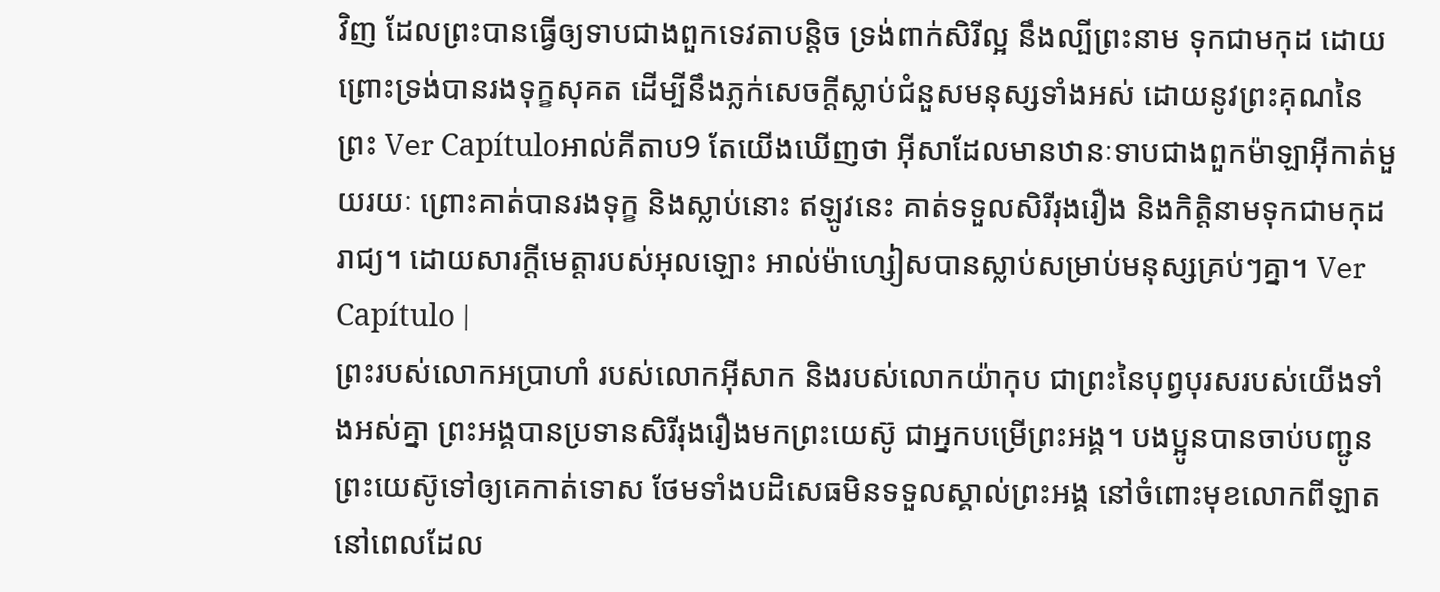វិញ ដែលព្រះបានធ្វើឲ្យទាបជាងពួកទេវតាបន្តិច ទ្រង់ពាក់សិរីល្អ នឹងល្បីព្រះនាម ទុកជាមកុដ ដោយព្រោះទ្រង់បានរងទុក្ខសុគត ដើម្បីនឹងភ្លក់សេចក្ដីស្លាប់ជំនួសមនុស្សទាំងអស់ ដោយនូវព្រះគុណនៃព្រះ Ver Capítuloអាល់គីតាប9 តែយើងឃើញថា អ៊ីសាដែលមានឋានៈទាបជាងពួកម៉ាឡាអ៊ីកាត់មួយរយៈ ព្រោះគាត់បានរងទុក្ខ និងស្លាប់នោះ ឥឡូវនេះ គាត់ទទួលសិរីរុងរឿង និងកិត្ដិនាមទុកជាមកុដរាជ្យ។ ដោយសារក្តីមេត្តារបស់អុលឡោះ អាល់ម៉ាហ្សៀសបានស្លាប់សម្រាប់មនុស្សគ្រប់ៗគ្នា។ Ver Capítulo |
ព្រះរបស់លោកអប្រាហាំ របស់លោកអ៊ីសាក និងរបស់លោកយ៉ាកុប ជាព្រះនៃបុព្វបុរសរបស់យើងទាំងអស់គ្នា ព្រះអង្គបានប្រទានសិរីរុងរឿងមកព្រះយេស៊ូ ជាអ្នកបម្រើព្រះអង្គ។ បងប្អូនបានចាប់បញ្ជូនព្រះយេស៊ូទៅឲ្យគេកាត់ទោស ថែមទាំងបដិសេធមិនទទួលស្គាល់ព្រះអង្គ នៅចំពោះមុខលោកពីឡាត នៅពេលដែល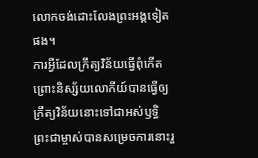លោកចង់ដោះលែងព្រះអង្គទៀតផង។
ការអ្វីដែលក្រឹត្យវិន័យធ្វើពុំកើត ព្រោះនិស្ស័យលោកីយ៍បានធ្វើឲ្យក្រឹត្យវិន័យនោះទៅជាអស់ឫទ្ធិ ព្រះជាម្ចាស់បានសម្រេចការនោះរួ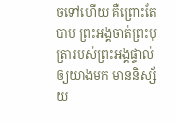ចទៅហើយ គឺព្រោះតែបាប ព្រះអង្គចាត់ព្រះបុត្រារបស់ព្រះអង្គផ្ទាល់ឲ្យយាងមក មាននិស្ស័យ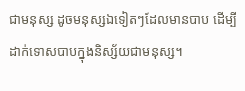ជាមនុស្ស ដូចមនុស្សឯទៀតៗដែលមានបាប ដើម្បីដាក់ទោសបាបក្នុងនិស្ស័យជាមនុស្ស។